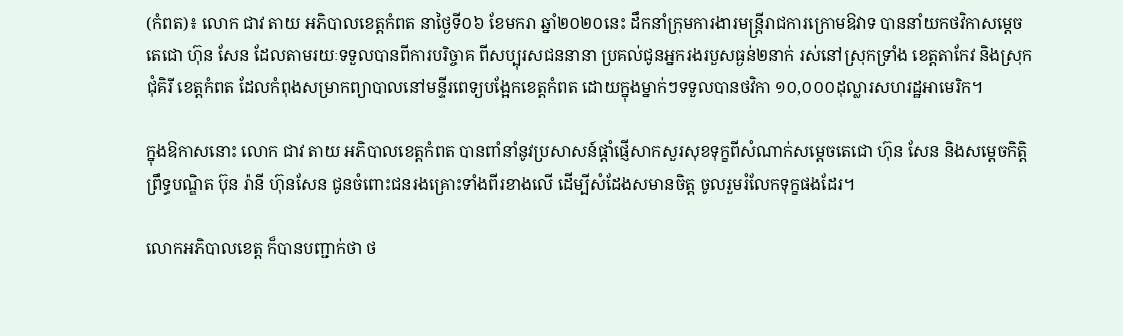(កំពត)៖ លោក ជាវ តាយ អភិបាលខេត្តកំពត នាថ្ងៃទី០៦ ខែមករា ឆ្នាំ២០២០នេះ ដឹកនាំក្រុមការងារមន្ត្រីរាជការក្រោមឱវាទ បាននាំយកថវិកាសម្តេចតេជោ ហ៊ុន សែន ដែលតាមរយៈទទួលបានពីការបរិច្ចាគ ពីសប្បុរសជននានា ប្រគល់ជូនអ្នករងរបួសធ្ងន់២នាក់ រស់នៅស្រុកទ្រាំង ខេត្តតាកែវ និងស្រុកជុំគិរី ខេត្តកំពត ដែលកំពុងសម្រាកព្យាបាលនៅមន្ទីរពេទ្យបង្អែកខេត្តកំពត ដោយក្នុងម្នាក់ៗទទួលបានថវិកា ១០,០០០ដុល្លារសហរដ្ឋអាមេរិក។

ក្នុងឱកាសនោះ លោក ជាវ តាយ អភិបាលខេត្តកំពត បានពាំនាំនូវប្រសាសន៍ផ្តាំផ្ញើសាកសួរសុខទុក្ខពីសំណាក់សម្តេចតេជោ ហ៊ុន សែន និងសម្តេចកិត្តិព្រឹទ្ធបណ្ឌិត ប៊ុន រ៉ានី ហ៊ុនសែន ជូនចំពោះជនរងគ្រោះទាំងពីរខាងលើ ដើម្បីសំដែងសមានចិត្ត ចូលរួមរំលែកទុក្ខផងដែរ។

លោកអភិបាលខេត្ត ក៏បានបញ្ជាក់ថា ថ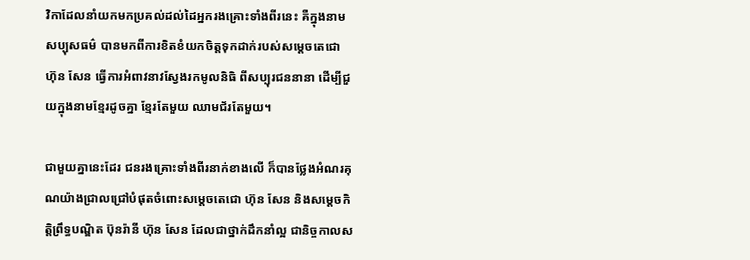វិកាដែលនាំយកមកប្រគល់ដល់ដៃអ្នករងគ្រោះទាំងពីរនេះ គឺក្នុងនាមសប្បុសធម៌ បានមកពីការខិតខំយកចិត្តទុកដាក់របស់សម្ដេចតេជោ ហ៊ុន សែន ធ្វើការអំពាវនាវស្វែងរកមូលនិធិ ពីសប្បុរជននានា ដើម្បីជួយក្នុងនាមខ្មែរដូចគ្នា ខ្មែរតែមួយ ឈាមជ័រតែមួយ។

ជាមួយគ្នានេះដែរ ជនរងគ្រោះទាំងពីរនាក់ខាងលើ ក៏បានថ្លែងអំណរគុណយ៉ាងជ្រាលជ្រៅបំផុតចំពោះសម្ដេចតេជោ ហ៊ុន សែន និងសម្តេចកិត្តិព្រឹទ្ធបណ្ឌិត ប៊ុនរ៉ានី ហ៊ុន សែន ដែលជាថ្នាក់ដឹកនាំល្អ ជានិច្ចកាលស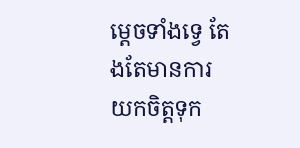ម្តេចទាំងទ្វេ តែងតែមានការយកចិត្តទុក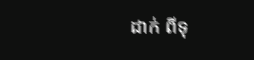ដាក់ ពីទុ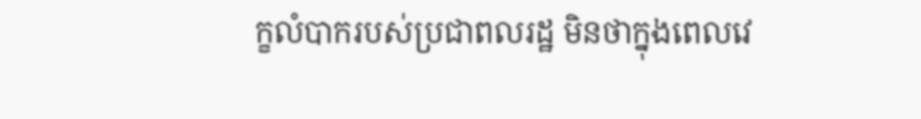ក្ខលំបាករបស់ប្រជាពលរដ្ឋ មិនថាក្នុងពេលវេ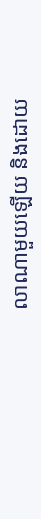លាណាមួយឡើយ និងដោយ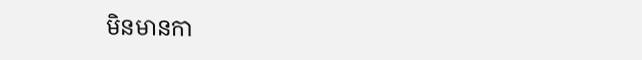មិនមានកា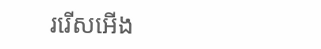ររើសអើង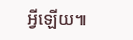អ្វីឡើយ៕